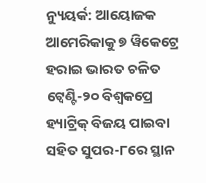ନ୍ୟୁୟର୍କ: ଆୟୋଜକ ଆମେରିକାକୁ ୭ ୱିକେଟ୍ରେ ହରାଇ ଭାରତ ଚଳିତ ଟ୍ବେଣ୍ଟି-୨୦ ବିଶ୍ବକପ୍ରେ ହ୍ୟାଟ୍ରିକ୍ ବିଜୟ ପାଇବା ସହିତ ସୁପର-୮ରେ ସ୍ଥାନ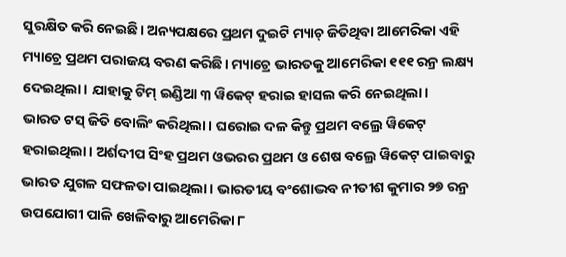ସୁରକ୍ଷିତ କରି ନେଇଛି। ଅନ୍ୟପକ୍ଷରେ ପ୍ରଥମ ଦୁଇଟି ମ୍ୟାଚ୍ ଜିତିଥିବା ଆମେରିକା ଏହି ମ୍ୟାଚ୍ରେ ପ୍ରଥମ ପରାଜୟ ବରଣ କରିଛି। ମ୍ୟାଚ୍ରେ ଭାରତକୁ ଆମେରିକା ୧୧୧ ରନ୍ର ଲକ୍ଷ୍ୟ ଦେଇଥିଲା। ଯାହାକୁ ଟିମ୍ ଇଣ୍ଡିଆ ୩ ୱିକେଟ୍ ହରାଇ ହାସଲ କରି ନେଇଥିଲା।
ଭାରତ ଟସ୍ ଜିତି ବୋଲିଂ କରିଥିଲା। ଘରୋଇ ଦଳ କିନ୍ତୁ ପ୍ରଥମ ବଲ୍ରେ ୱିକେଟ୍ ହରାଇଥିଲା। ଅର୍ଶଦୀପ ସିଂହ ପ୍ରଥମ ଓଭରର ପ୍ରଥମ ଓ ଶେଷ ବଲ୍ରେ ୱିକେଟ୍ ପାଇବାରୁ ଭାରତ ଯୁଗଳ ସଫଳତା ପାଇଥିଲା। ଭାରତୀୟ ବଂଶୋଦ୍ଭବ ନୀତୀଶ କୁମାର ୨୭ ରନ୍ର ଉପଯୋଗୀ ପାଳି ଖେଳିବାରୁ ଆମେରିକା ୮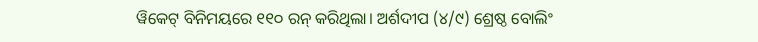ୱିକେଟ୍ ବିନିମୟରେ ୧୧୦ ରନ୍ କରିଥିଲା। ଅର୍ଶଦୀପ (୪/୯) ଶ୍ରେଷ୍ଠ ବୋଲିଂ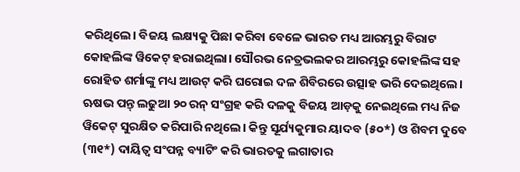କରିଥିଲେ। ବିଜୟ ଲକ୍ଷ୍ୟକୁ ପିଛା କରିବା ବେଳେ ଭାରତ ମଧ୍ୟ ଆରମ୍ଭରୁ ବିରାଟ କୋହଲିଙ୍କ ୱିକେଟ୍ ହରାଇଥିଲା। ସୌରଭ ନେତ୍ରଭଲକର ଆରମ୍ଭରୁ କୋହଲିଙ୍କ ସହ ରୋହିତ ଶର୍ମାଙ୍କୁ ମଧ୍ୟ ଆଉଟ୍ କରି ଘରୋଇ ଦଳ ଶିବିରରେ ଉତ୍ସାହ ଭରି ଦେଇଥିଲେ। ଋଷଭ ପନ୍ତ୍ ଲଢୁଆ ୨୦ ରନ୍ ସଂଗ୍ରହ କରି ଦଳକୁ ବିଜୟ ଆଡ଼କୁ ନେଇଥିଲେ ମଧ୍ୟ ନିଜ ୱିକେଟ୍ ସୁରକ୍ଷିତ କରିପାରି ନଥିଲେ। କିନ୍ତୁ ସୂର୍ଯ୍ୟକୁମାର ୟାଦବ (୫୦*) ଓ ଶିବମ ଦୁବେ (୩୧*) ଦାୟିତ୍ବ ସଂପନ୍ନ ବ୍ୟାଟିଂ କରି ଭାରତକୁ ଲଗାତାର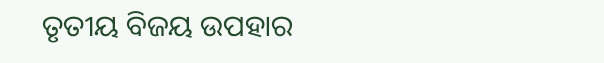ତୃତୀୟ ବିଜୟ ଉପହାର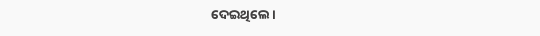ଦେଇଥିଲେ।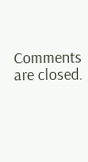Comments are closed.